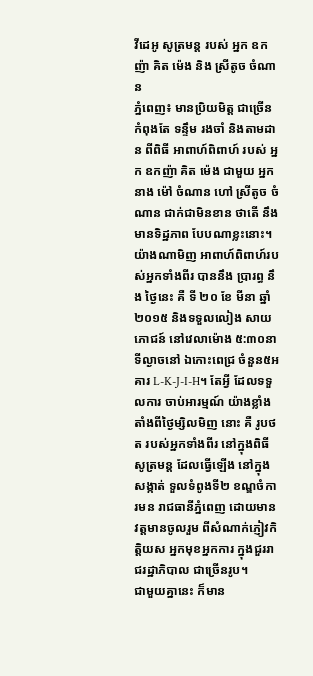វីដេអូ សូត្រមន្ដ របស់ អ្នក ឧកញ៉ា គិត ម៉េង និង ស្រីតូច ចំណាន
ភ្នំពេញ៖ មានប្រិយមិត្ដ ជាច្រើន កំពុងតែ ទន្ទឹម រងចាំ និងតាមដាន ពីពិធី អាពាហ៍ពិពាហ៍ របស់ អ្នក ឧកញ៉ា គិត ម៉េង ជាមួយ អ្នកនាង ម៉ៅ ចំណាន ហៅ ស្រីតូច ចំណាន ជាក់ជាមិនខាន ថាតើ នឹង មានទិដ្ឋភាព បែបណាខ្លះនោះ។
យ៉ាងណាមិញ អាពាហ៍ពិពាហ៍របស់អ្នកទាំងពីរ បាននឹង ប្រារព្ធ នឹង ថ្ងៃនេះ គឺ ទី ២០ ខែ មីនា ឆ្នាំ ២០១៥ និងទទួលលៀង សាយភោជន៍ នៅវេលាម៉ោង ៥:៣០នាទីល្ងាចនៅ ឯកោះពេជ្រ ចំនួន៥អគារ L-K-J-I-H។ តែអ្វី ដែលទទួលការ ចាប់អារម្មណ៍ យ៉ាងខ្លាំង តាំងពីថ្ងៃម្សិលមិញ នោះ គឺ រូបថត របស់អ្នកទាំងពីរ នៅក្នុងពិធី សូត្រមន្ដ ដែលធ្វើឡើង នៅក្នុងសង្កាត់ ទួលទំពូងទី២ ខណ្ឌចំការមន រាជធានីភ្នំពេញ ដោយមានវត្តមានចូលរួម ពីសំណាក់ភ្ញៀវកិត្តិយស អ្នកមុខអ្នកការ ក្នុងជួររាជរដ្ឋាភិបាល ជាច្រើនរូប។
ជាមួយគ្នានេះ ក៏មាន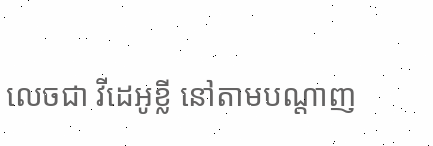លេចជា វីដេអូខ្លី នៅតាមបណ្ដាញ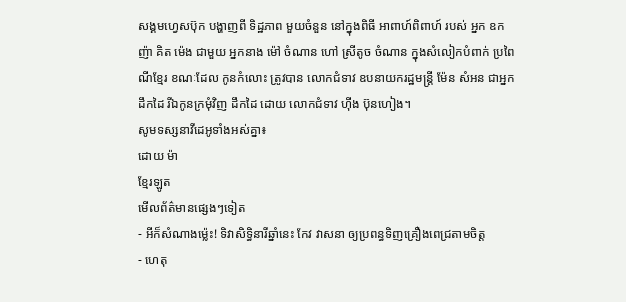សង្គមហ្វេសប៊ុក បង្ហាញពី ទិដ្ឋភាព មួយចំនួន នៅក្នុងពិធី អាពាហ៍ពិពាហ៍ របស់ អ្នក ឧកញ៉ា គិត ម៉េង ជាមួយ អ្នកនាង ម៉ៅ ចំណាន ហៅ ស្រីតូច ចំណាន ក្នុងសំលៀកបំពាក់ ប្រពៃណីខ្មែរ ខណៈដែល កូនកំលោះ ត្រូវបាន លោកជំទាវ ឧបនាយករដ្ឋមន្ត្រី ម៉ែន សំអន ជាអ្នកដឹកដៃ រីឯកូនក្រមុំវិញ ដឹកដៃ ដោយ លោកជំទាវ ហ៊ីង ប៊ុនហៀង។
សូមទស្សនាវីដេអូទាំងអស់គ្នា៖
ដោយ ម៉ា
ខ្មែរឡូត
មើលព័ត៌មានផ្សេងៗទៀត
- អីក៏សំណាងម្ល៉េះ! ទិវាសិទ្ធិនារីឆ្នាំនេះ កែវ វាសនា ឲ្យប្រពន្ធទិញគ្រឿងពេជ្រតាមចិត្ត
- ហេតុ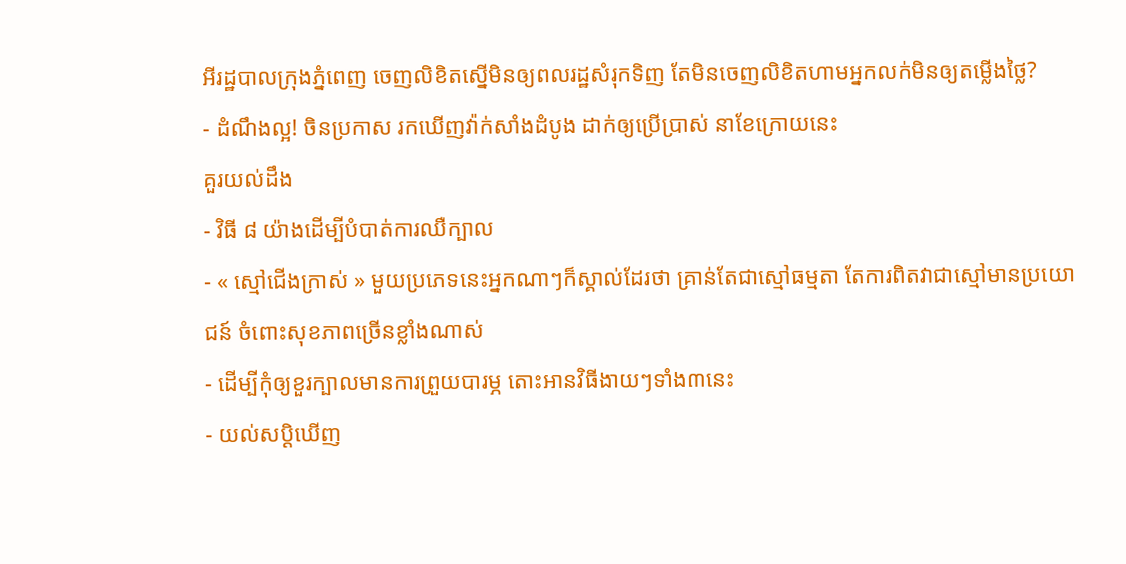អីរដ្ឋបាលក្រុងភ្នំពេញ ចេញលិខិតស្នើមិនឲ្យពលរដ្ឋសំរុកទិញ តែមិនចេញលិខិតហាមអ្នកលក់មិនឲ្យតម្លើងថ្លៃ?
- ដំណឹងល្អ! ចិនប្រកាស រកឃើញវ៉ាក់សាំងដំបូង ដាក់ឲ្យប្រើប្រាស់ នាខែក្រោយនេះ
គួរយល់ដឹង
- វិធី ៨ យ៉ាងដើម្បីបំបាត់ការឈឺក្បាល
- « ស្មៅជើងក្រាស់ » មួយប្រភេទនេះអ្នកណាៗក៏ស្គាល់ដែរថា គ្រាន់តែជាស្មៅធម្មតា តែការពិតវាជាស្មៅមានប្រយោជន៍ ចំពោះសុខភាពច្រើនខ្លាំងណាស់
- ដើម្បីកុំឲ្យខួរក្បាលមានការព្រួយបារម្ភ តោះអានវិធីងាយៗទាំង៣នេះ
- យល់សប្តិឃើញ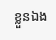ខ្លួនឯង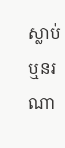ស្លាប់ ឬនរណា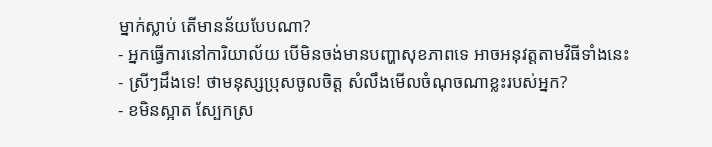ម្នាក់ស្លាប់ តើមានន័យបែបណា?
- អ្នកធ្វើការនៅការិយាល័យ បើមិនចង់មានបញ្ហាសុខភាពទេ អាចអនុវត្តតាមវិធីទាំងនេះ
- ស្រីៗដឹងទេ! ថាមនុស្សប្រុសចូលចិត្ត សំលឹងមើលចំណុចណាខ្លះរបស់អ្នក?
- ខមិនស្អាត ស្បែកស្រ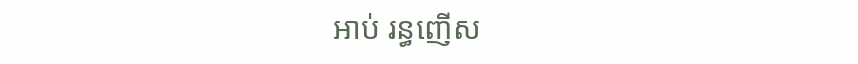អាប់ រន្ធញើស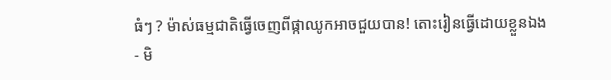ធំៗ ? ម៉ាស់ធម្មជាតិធ្វើចេញពីផ្កាឈូកអាចជួយបាន! តោះរៀនធ្វើដោយខ្លួនឯង
- មិ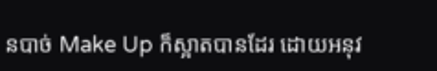នបាច់ Make Up ក៏ស្អាតបានដែរ ដោយអនុវ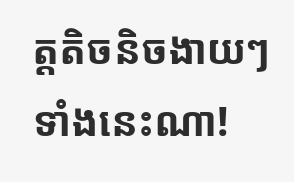ត្តតិចនិចងាយៗទាំងនេះណា!